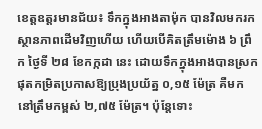ខេត្តឧត្តរមានជ័យ៖ ទឹកក្នុងអាងតាម៉ុក បានវិលមករកស្ថានភាពដើមវិញហើយ ហើយបើគិតត្រឹមម៉ោង ៦ ព្រឹក ថ្ងៃទី ២៨ ខែកក្កដា នេះ ដោយទឹកក្នុងអាងបានស្រកផុតកម្រិតប្រកាសឱ្យប្រុងប្រយ័ត្ន ០,១៥ ម៉ែត្រ គឺមកនៅត្រឹមកម្ពស់ ២,៧៥ ម៉ែត្រ។ ប៉ុន្តែទោះ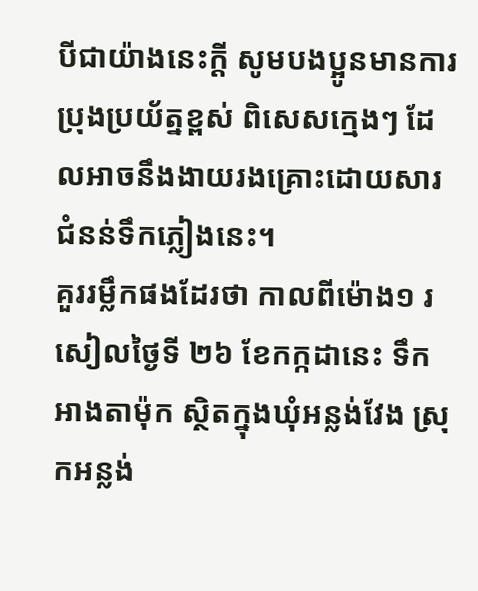បីជាយ៉ាងនេះក្តី សូមបងប្អូនមានការប្រុងប្រយ័ត្នខ្ពស់ ពិសេសក្មេងៗ ដែលអាចនឹងងាយរងគ្រោះដោយសារជំនន់ទឹកភ្លៀងនេះ។
គួររម្លឹកផងដែរថា កាលពីម៉ោង១ រសៀលថ្ងៃទី ២៦ ខែកក្កដានេះ ទឹកអាងតាម៉ុក ស្ថិតក្នុងឃុំអន្លង់វែង ស្រុកអន្លង់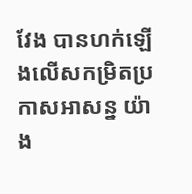វែង បានហក់ឡើងលើសកម្រិតប្រកាសអាសន្ន យ៉ាង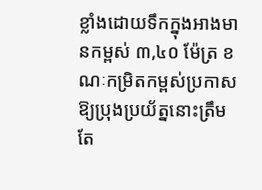ខ្លាំងដោយទឹកក្នុងអាងមានកម្ពស់ ៣,៤០ ម៉ែត្រ ខណៈកម្រិតកម្ពស់ប្រកាសឱ្យប្រុងប្រយ័ត្ននោះត្រឹមតែ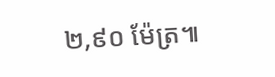២,៩០ ម៉ែត្រ៕